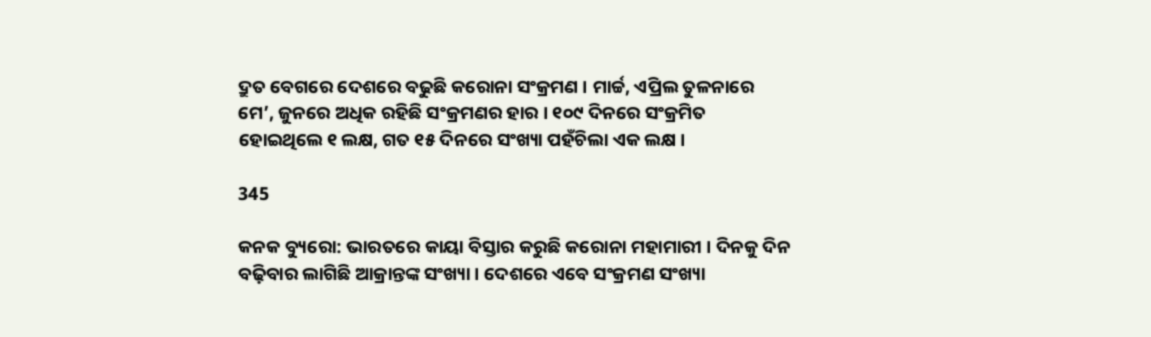ଦ୍ରୁତ ବେଗରେ ଦେଶରେ ବଢୁଛି କରୋନା ସଂକ୍ରମଣ । ମାର୍ଚ୍ଚ, ଏପ୍ରିଲ ତୁଳନାରେ ମେ’, ଜୁନରେ ଅଧିକ ରହିଛି ସଂକ୍ରମଣର ହାର । ୧୦୯ ଦିନରେ ସଂକ୍ରମିତ ହୋଇଥିଲେ ୧ ଲକ୍ଷ, ଗତ ୧୫ ଦିନରେ ସଂଖ୍ୟା ପହଁଚିଲା ଏକ ଲକ୍ଷ ।

345

କନକ ବ୍ୟୁରୋ: ଭାରତରେ କାୟା ବିସ୍ତାର କରୁଛି କରୋନା ମହାମାରୀ । ଦିନକୁ ଦିନ ବଢ଼ିବାର ଲାଗିଛି ଆକ୍ରାନ୍ତଙ୍କ ସଂଖ୍ୟା । ଦେଶରେ ଏବେ ସଂକ୍ରମଣ ସଂଖ୍ୟା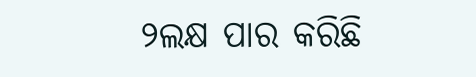୨ଲକ୍ଷ ପାର କରିଛି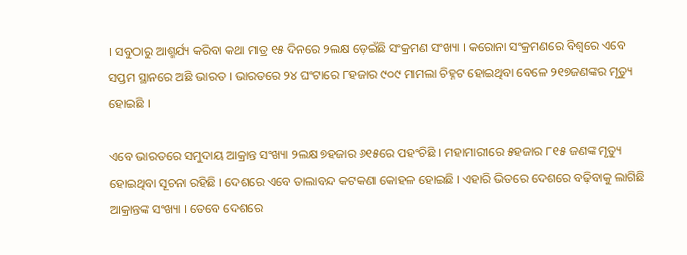। ସବୁଠାରୁ ଆଶ୍ମର୍ଯ୍ୟ କରିବା କଥା ମାତ୍ର ୧୫ ଦିନରେ ୨ଲକ୍ଷ ଡ଼େଇଁଛି ସଂକ୍ରମଣ ସଂଖ୍ୟା । କରୋନା ସଂକ୍ରମଣରେ ବିଶ୍ୱରେ ଏବେ ସପ୍ତମ ସ୍ଥାନରେ ଅଛି ଭାରତ । ଭାରତରେ ୨୪ ଘଂଟାରେ ୮ହଜାର ୯୦୯ ମାମଲା ଚିହ୍ନଟ ହୋଇଥିବା ବେଳେ ୨୧୭ଜଣଙ୍କର ମୃତ୍ୟୁ ହୋଇଛି ।

ଏବେ ଭାରତରେ ସମୁଦାୟ ଆକ୍ରାନ୍ତ ସଂଖ୍ୟା ୨ଲକ୍ଷ ୭ହଜାର ୬୧୫ରେ ପହଂଚିଛି । ମହାମାରୀରେ ୫ହଜାର ୮୧୫ ଜଣଙ୍କ ମୃତ୍ୟୁ ହୋଇଥିବା ସୂଚନା ରହିଛି । ଦେଶରେ ଏବେ ତାଲାବନ୍ଦ କଟକଣା କୋହଳ ହୋଇଛି । ଏହାରି ଭିତରେ ଦେଶରେ ବଢ଼ିବାକୁ ଲାଗିଛି ଆକ୍ରାନ୍ତଙ୍କ ସଂଖ୍ୟା । ତେବେ ଦେଶରେ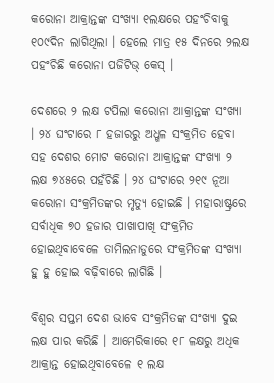କରୋନା ଆକ୍ରାନ୍ତଙ୍କ ସଂଖ୍ୟା ୧ଲକ୍ଷରେ ପହଂଚିବାକୁ ୧୦୯ଦିନ ଲାଗିଥିଲା । ହେଲେ ମାତ୍ର ୧୫ ଦିନରେ ୨ଲକ୍ଷ ପହଂଚିଛି କରୋନା ପଜିଟିଭ୍ କେସ୍ ।

ଦେଶରେ ୨ ଲକ୍ଷ ଟପିଲା କରୋନା ଆକ୍ରାନ୍ତଙ୍କ ସଂଖ୍ୟା । ୨୪ ଘଂଟାରେ ୮ ହଜାରରୁ ଅଧ୍ଖଳ ସଂକ୍ରମିତ ହେବା ସହ ଦେଶର ମୋଟ କରୋନା ଆକ୍ରାନ୍ତଙ୍କ ସଂଖ୍ୟା ୨ ଲକ୍ଷ ୭୪୫ରେ ପହଁଚିଛି । ୨୪ ଘଂଟାରେ ୨୧୯ ନୂଆ କରୋନା ସଂକ୍ରମିତଙ୍କର ମୃତ୍ୟୁ ହୋଇଛି । ମହାରାଷ୍ଟ୍ରରେ ସର୍ବାଧିକ ୭୦ ହଜାର ପାଖାପାଖି ସଂକ୍ରମିତ ହୋଇଥିବାବେଳେ ତାମିଲନାଡୁରେ ସଂକ୍ରମିତଙ୍କ ସଂଖ୍ୟା ହୁ ହୁ ହୋଇ ବଢ଼ିବାରେ ଲାଗିଛି ।

ବିଶ୍ୱର ସପ୍ତମ ଦେଶ ଭାବେ ସଂକ୍ରମିତଙ୍କ ସଂଖ୍ୟା ଦୁଇ ଲକ୍ଷ ପାର କରିଛି । ଆମେରିକାରେ ୧୮ ଳକ୍ଷରୁ ଅଧିକ ଆକ୍ରାନ୍ତ ହୋଇଥିବାବେଳେ ୧ ଲକ୍ଷ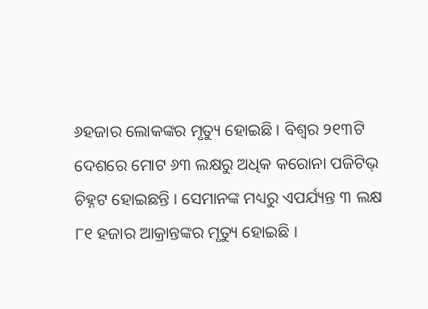୬ହଜାର ଲୋକଙ୍କର ମୃତ୍ୟୁ ହୋଇଛି । ବିଶ୍ୱର ୨୧୩ଟି ଦେଶରେ ମୋଟ ୬୩ ଲକ୍ଷରୁ ଅଧିକ କରୋନା ପଜିଟିଭ୍ ଚିହ୍ନଟ ହୋଇଛନ୍ତି । ସେମାନଙ୍କ ମଧ୍ୟରୁ ଏପର୍ଯ୍ୟନ୍ତ ୩ ଲକ୍ଷ ୮୧ ହଜାର ଆକ୍ରାନ୍ତଙ୍କର ମୃତ୍ୟୁ ହୋଇଛି ।